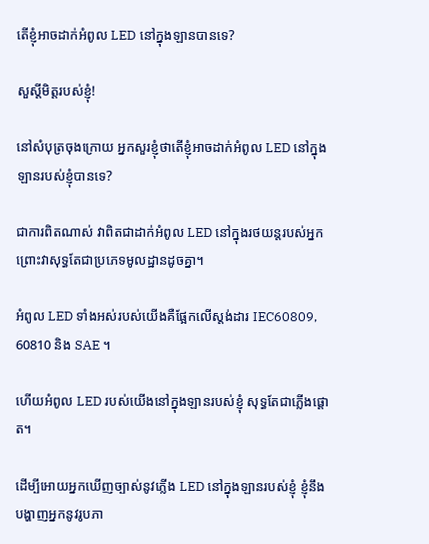តើខ្ញុំអាចដាក់អំពូល LED នៅក្នុងឡានបានទេ?

សួស្តីមិត្តរបស់ខ្ញុំ!

នៅសំបុត្រចុងក្រោយ អ្នកសួរខ្ញុំថាតើខ្ញុំអាចដាក់អំពូល LED នៅក្នុងឡានរបស់ខ្ញុំបានទេ?

ជាការពិតណាស់ វាពិតជាដាក់អំពូល LED នៅក្នុងរថយន្តរបស់អ្នក ព្រោះវាសុទ្ធតែជាប្រភេទមូលដ្ឋានដូចគ្នា។

អំពូល LED ទាំងអស់របស់យើងគឺផ្អែកលើស្តង់ដារ IEC60809, 60810 និង SAE ។

ហើយអំពូល LED របស់យើងនៅក្នុងឡានរបស់ខ្ញុំ សុទ្ធតែជាភ្លើងផ្ដោត។

ដើម្បីអោយអ្នកឃើញច្បាស់នូវភ្លើង LED នៅក្នុងឡានរបស់ខ្ញុំ ខ្ញុំនឹងបង្ហាញអ្នកនូវរូបភា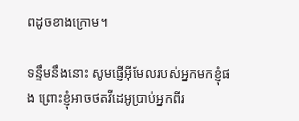ពដូចខាងក្រោម។

ទន្ទឹមនឹងនោះ សូមផ្ញើអ៊ីមែលរបស់អ្នកមកខ្ញុំផង ព្រោះខ្ញុំអាចថតវីដេអូប្រាប់អ្នកពីរ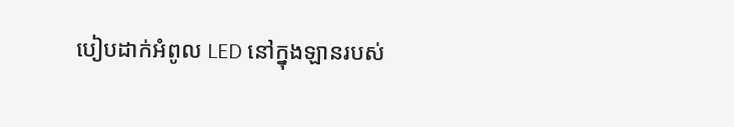បៀបដាក់អំពូល LED នៅក្នុងឡានរបស់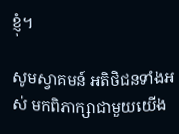ខ្ញុំ។

សូមស្វាគមន៍ អតិថិជនទាំងអស់ មកពិភាក្សាជាមួយយើង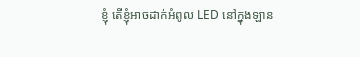ខ្ញុំ តើខ្ញុំអាចដាក់អំពូល LED នៅក្នុងឡាន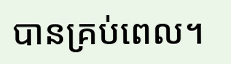បានគ្រប់ពេល។